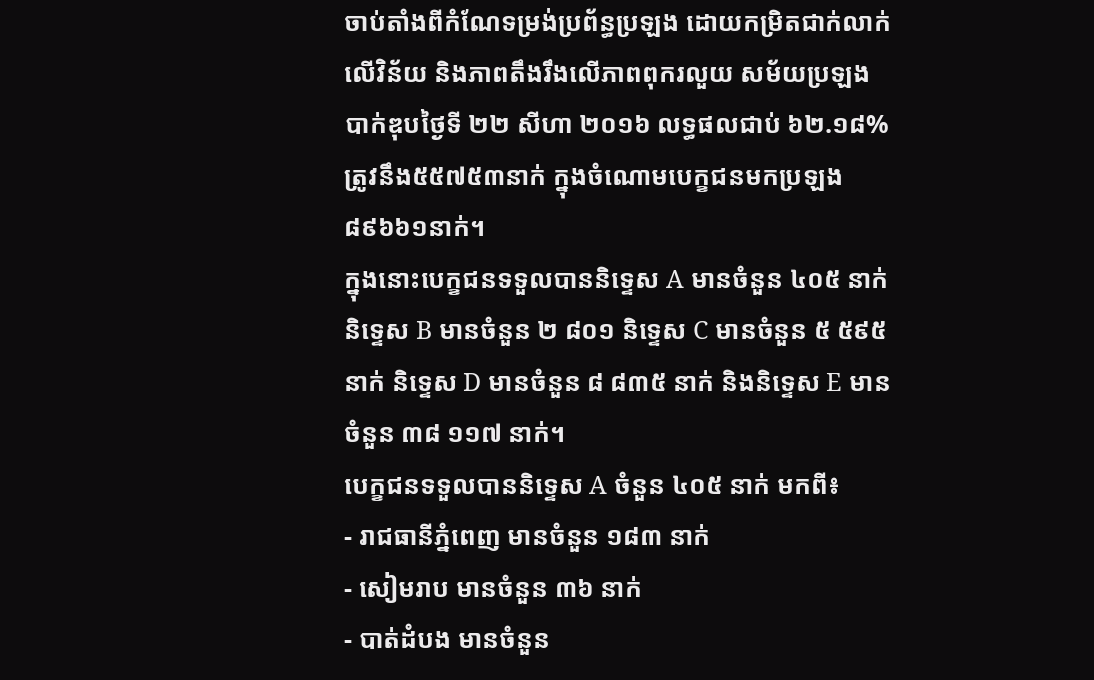ចាប់តាំងពីកំណែទម្រង់ប្រព័ន្ធប្រឡង ដោយកម្រិតជាក់លាក់លើវិន័យ និងភាពតឹងរឹងលើភាពពុករលួយ សម័យប្រឡងបាក់ឌុបថ្ងៃទី ២២ សីហា ២០១៦ លទ្ធផលជាប់ ៦២.១៨% ត្រូវនឹង៥៥៧៥៣នាក់ ក្នុងចំណោមបេក្ខជនមកប្រឡង ៨៩៦៦១នាក់។
ក្នុងនោះបេក្ខជនទទួលបាននិទ្ទេស A មានចំនួន ៤០៥ នាក់ និទ្ទេស B មានចំនួន ២ ៨០១ និទ្ទេស C មានចំនួន ៥ ៥៩៥ នាក់ និទ្ទេស D មានចំនួន ៨ ៨៣៥ នាក់ និងនិទ្ទេស E មានចំនួន ៣៨ ១១៧ នាក់។
បេក្ខជនទទួលបាននិទ្ទេស A ចំនួន ៤០៥ នាក់ មកពី៖
- រាជធានីភ្នំពេញ មានចំនួន ១៨៣ នាក់
- សៀមរាប មានចំនួន ៣៦ នាក់
- បាត់ដំបង មានចំនួន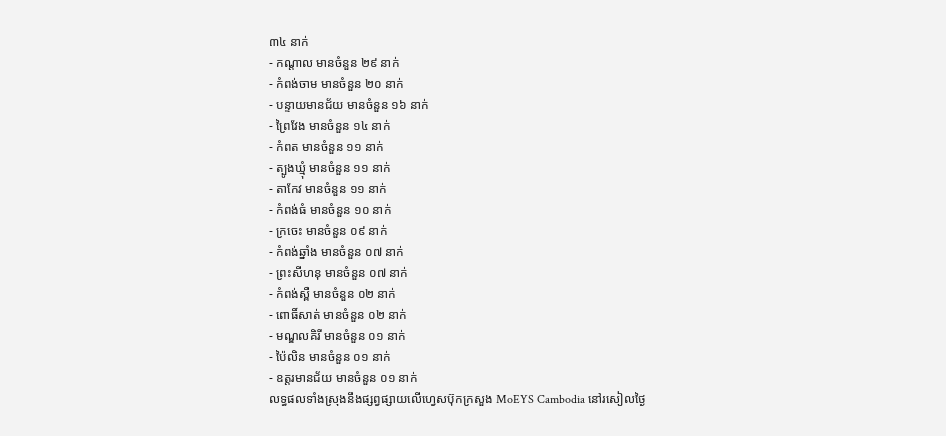៣៤ នាក់
- កណ្តាល មានចំនួន ២៩ នាក់
- កំពង់ចាម មានចំនួន ២០ នាក់
- បន្ទាយមានជ័យ មានចំនួន ១៦ នាក់
- ព្រៃវែង មានចំនួន ១៤ នាក់
- កំពត មានចំនួន ១១ នាក់
- ត្បូងឃ្មុំ មានចំនួន ១១ នាក់
- តាកែវ មានចំនួន ១១ នាក់
- កំពង់ធំ មានចំនួន ១០ នាក់
- ក្រចេះ មានចំនួន ០៩ នាក់
- កំពង់ឆ្នាំង មានចំនួន ០៧ នាក់
- ព្រះសីហនុ មានចំនួន ០៧ នាក់
- កំពង់ស្ពឺ មានចំនួន ០២ នាក់
- ពោធិ៍សាត់ មានចំនួន ០២ នាក់
- មណ្ឌលគិរី មានចំនួន ០១ នាក់
- ប៉ៃលិន មានចំនួន ០១ នាក់
- ឧត្តរមានជ័យ មានចំនួន ០១ នាក់
លទ្ធផលទាំងស្រុងនឹងផ្សព្វផ្សាយលើហ្វេសប៊ុកក្រសួង MoEYS Cambodia នៅរសៀលថ្ងៃ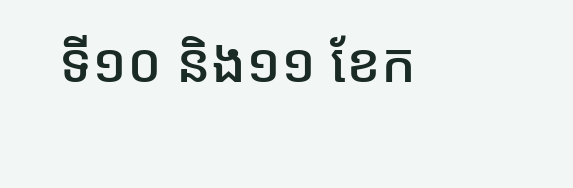ទី១០ និង១១ ខែក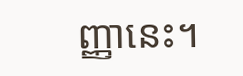ញ្ញានេះ។